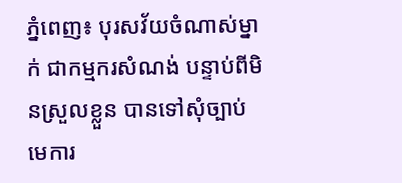ភ្នំពេញ៖ បុរសវ័យចំណាស់ម្នាក់ ជាកម្មករសំណង់ បន្ទាប់ពីមិនស្រួលខ្លួន បានទៅសុំច្បាប់មេការ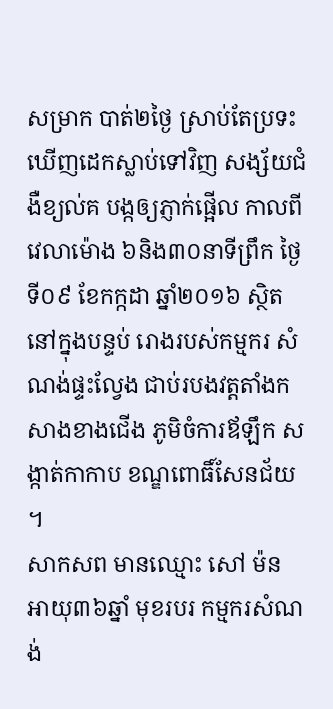សម្រាក បាត់២ថ្ងៃ ស្រាប់តែប្រទះឃើញដេកស្លាប់ទៅវិញ សង្ស័យជំងឺខ្យល់គ បង្កឲ្យភ្ញាក់ផ្អើល កាលពីវេលាម៉ោង ៦និង៣០នាទីព្រឹក ថ្ងៃទី០៩ ខែកក្កដា ឆ្នាំ២០១៦ ស្ថិតនៅក្នុងបន្ទប់ រោងរបស់កម្មករ សំណង់ផ្ទះល្វែង ជាប់របងវត្តតាំងកសាងខាងជើង ភូមិចំការឪឡឹក សង្កាត់កាកាប ខណ្ឌពោធិ៍សែនជ័យ ។
សាកសព មានឈ្មោះ សៅ ម៉ន អាយុ៣៦ឆ្នាំ មុខរបរ កម្មករសំណង់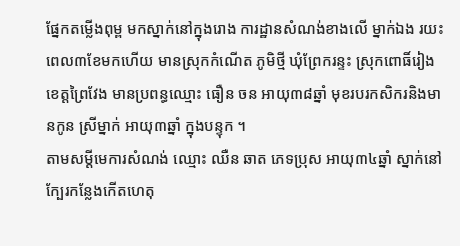ផ្នែកតម្លើងពុម្ព មកស្នាក់នៅក្នុងរោង ការដ្ឋានសំណង់ខាងលើ ម្នាក់ឯង រយះពេល៣ខែមកហើយ មានស្រុកកំណើត ភូមិថ្មី ឃុំព្រែករន្ទះ ស្រុកពោធិ៍រៀង ខេត្តព្រៃវែង មានប្រពន្ធឈ្មោះ ធឿន ចន អាយុ៣៨ឆ្នាំ មុខរបរកសិករនិងមានកូន ស្រីម្នាក់ អាយុ៣ឆ្នាំ ក្នុងបន្ទុក ។
តាមសម្តីមេការសំណង់ ឈ្មោះ ឈឺន ឆាត ភេទប្រុស អាយុ៣៤ឆ្នាំ ស្នាក់នៅក្បែរកន្លែងកើតហេតុ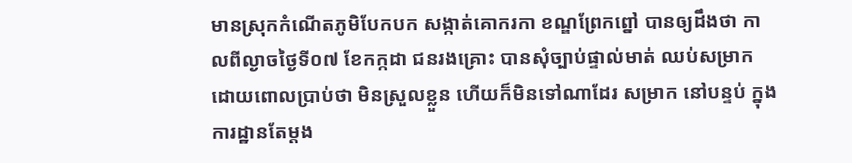មានស្រុកកំណើតភូមិបែកបក សង្កាត់គោករកា ខណ្ឌព្រែកព្នៅ បានឲ្យដឹងថា កាលពីល្ងាចថ្ងៃទី០៧ ខែកក្កដា ជនរងគ្រោះ បានសុំច្បាប់ផ្ទាល់មាត់ ឈប់សម្រាក ដោយពោលប្រាប់ថា មិនស្រួលខ្លួន ហើយក៏មិនទៅណាដែរ សម្រាក នៅបន្ទប់ ក្នុងការដ្ឋានតែម្តង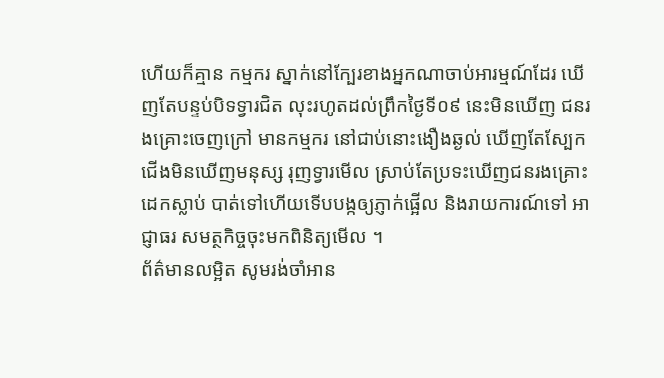ហើយក៏គ្មាន កម្មករ ស្នាក់នៅក្បែរខាងអ្នកណាចាប់អារម្មណ៍ដែរ ឃើញតែបន្ទប់បិទទ្វារជិត លុះរហូតដល់ព្រឹកថ្ងៃទី០៩ នេះមិនឃើញ ជនរងគ្រោះចេញក្រៅ មានកម្មករ នៅជាប់នោះងឿងឆ្ងល់ ឃើញតែស្បែកជើងមិនឃើញមនុស្ស រុញទ្វារមើល ស្រាប់តែប្រទះឃើញជនរងគ្រោះ ដេកស្លាប់ បាត់ទៅហើយទើបបង្កឲ្យភ្ញាក់ផ្អើល និងរាយការណ៍ទៅ អាជ្ញាធរ សមត្ថកិច្ចចុះមកពិនិត្យមើល ។
ព័ត៌មានលម្អិត សូមរង់ចាំអាន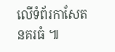លើទំព័រកាសែតនគរធំ ៕